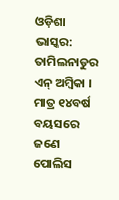ଓଡ଼ିଶା ଭାସ୍କର: ତାମିଲନାଡୁର ଏନ୍ ଅମ୍ବିକା । ମାତ୍ର ୧୪ବର୍ଷ ବୟସରେ ଜଣେ ପୋଲିସ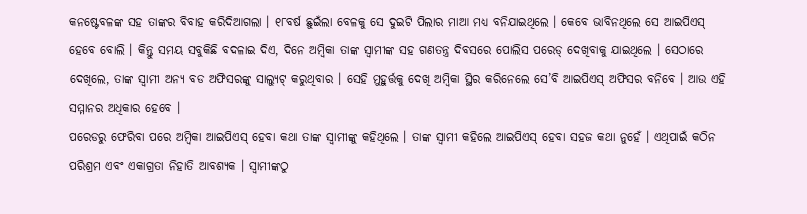କନଷ୍ଟେବଳଙ୍କ ସହ ତାଙ୍କର ବିବାହ କରିଦିଆଗଲା । ୧୮ବର୍ଷ ଛୁଇଁଲା ବେଳକୁ ସେ ଦୁଇଟି ପିଲାର ମାଆ ମଧ୍ୟ ବନିଯାଇଥିଲେ । କେବେ ଭାବିନଥିଲେ ସେ ଆଇପିଏସ୍ ହେବେ ବୋଲି । କିନ୍ତୁ ସମୟ ସବୁକିଛି ବଦଳାଇ ଦିଏ, ଦିନେ ଅମ୍ବିକା ତାଙ୍କ ସ୍ୱାମୀଙ୍କ ସହ ଗଣତନ୍ତ୍ର ଦିବସରେ ପୋଲିସ ପରେଡ୍ ଦେଖିବାକୁ ଯାଇଥିଲେ । ସେଠାରେ ଦେଖିଲେ, ତାଙ୍କ ସ୍ୱାମୀ ଅନ୍ୟ ବଡ ଅଫିସରଙ୍କୁ ସାଲ୍ୟୁଟ୍ କରୁଥିବାର । ସେହି ମୁହୁର୍ତ୍ତକୁ ଦେଖି ଅମ୍ବିକା ସ୍ଥିର କରିନେଲେ ସେ’ବି ଆଇପିଏସ୍ ଅଫିସର ବନିବେ । ଆଉ ଏହି ସମ୍ମାନର ଅଧିକାର ହେବେ ।
ପରେଡରୁ ଫେରିବା ପରେ ଅମ୍ବିକା ଆଇପିଏସ୍ ହେବା କଥା ତାଙ୍କ ସ୍ୱାମୀଙ୍କୁ କହିଥିଲେ । ତାଙ୍କ ସ୍ୱାମୀ କହିଲେ ଆଇପିଏସ୍ ହେବା ସହଜ କଥା ନୁହେଁ । ଏଥିପାଇଁ କଠିନ ପରିଶ୍ରମ ଏବଂ ଏକାଗ୍ରତା ନିହାତି ଆବଶ୍ୟକ । ସ୍ୱାମୀଙ୍କଠୁ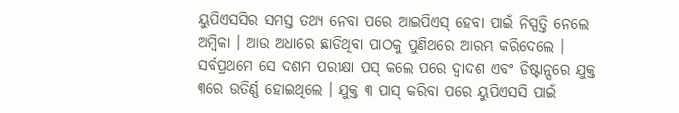ୟୁପିଏସସିର ସମସ୍ତ ତଥ୍ୟ ନେବା ପରେ ଆଇପିଏସ୍ ହେବା ପାଇଁ ନିସ୍ପତ୍ତି ନେଲେ ଅମ୍ବିକା । ଆଉ ଅଧାରେ ଛାଡିଥିବା ପାଠକୁ ପୁଣିଥରେ ଆରମ୍ଭ କରିଦେଲେ । ସର୍ବପ୍ରଥମେ ସେ ଦଶମ ପରୀକ୍ଷା ପସ୍ କଲେ ପରେ ଦ୍ୱାଦଶ ଏବଂ ଡିଷ୍ଟାନ୍ସରେ ଯୁକ୍ତ ୩ରେ ଉତିର୍ଣ୍ଣ ହୋଇଥିଲେ । ଯୁକ୍ତ ୩ ପାସ୍ କରିବା ପରେ ୟୁପିଏସସି ପାଇଁ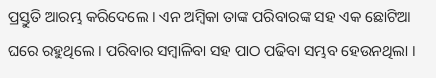ପ୍ରସ୍ତୁତି ଆରମ୍ଭ କରିଦେଲେ । ଏନ ଅମ୍ବିକା ତାଙ୍କ ପରିବାରଙ୍କ ସହ ଏକ ଛୋଟିଆ ଘରେ ରହୁଥିଲେ । ପରିବାର ସମ୍ବାଳିବା ସହ ପାଠ ପଢିବା ସମ୍ଭବ ହେଉନଥିଲା ।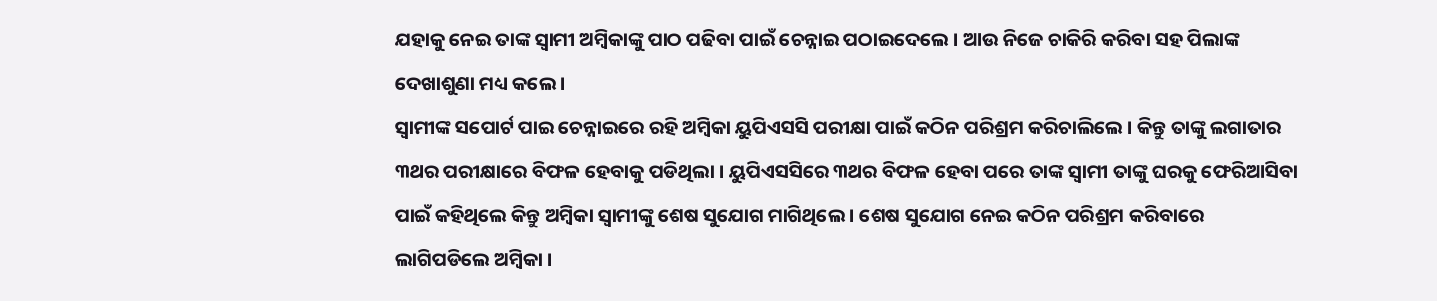ଯହାକୁ ନେଇ ତାଙ୍କ ସ୍ୱାମୀ ଅମ୍ବିକାଙ୍କୁ ପାଠ ପଢିବା ପାଇଁ ଚେନ୍ନାଇ ପଠାଇଦେଲେ । ଆଉ ନିଜେ ଚାକିରି କରିବା ସହ ପିଲାଙ୍କ ଦେଖାଶୁଣା ମଧ୍ୟ କଲେ ।
ସ୍ୱାମୀଙ୍କ ସପୋର୍ଟ ପାଇ ଚେନ୍ନାଇରେ ରହି ଅମ୍ବିକା ୟୁପିଏସସି ପରୀକ୍ଷା ପାଇଁ କଠିନ ପରିଶ୍ରମ କରିଚାଲିଲେ । କିନ୍ତୁ ତାଙ୍କୁ ଲଗାତାର ୩ଥର ପରୀକ୍ଷାରେ ବିଫଳ ହେବାକୁ ପଡିଥିଲା । ୟୁପିଏସସିରେ ୩ଥର ବିଫଳ ହେବା ପରେ ତାଙ୍କ ସ୍ୱାମୀ ତାଙ୍କୁ ଘରକୁ ଫେରିଆସିବା ପାଇଁ କହିଥିଲେ କିନ୍ତୁ ଅମ୍ବିକା ସ୍ୱାମୀଙ୍କୁ ଶେଷ ସୁଯୋଗ ମାଗିଥିଲେ । ଶେଷ ସୁଯୋଗ ନେଇ କଠିନ ପରିଶ୍ରମ କରିବାରେ ଲାଗିପଡିଲେ ଅମ୍ବିକା ।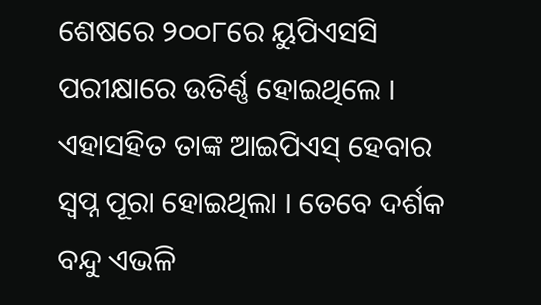ଶେଷରେ ୨୦୦୮ରେ ୟୁପିଏସସି ପରୀକ୍ଷାରେ ଉତିର୍ଣ୍ଣ ହୋଇଥିଲେ । ଏହାସହିତ ତାଙ୍କ ଆଇପିଏସ୍ ହେବାର ସ୍ୱପ୍ନ ପୂରା ହୋଇଥିଲା । ତେବେ ଦର୍ଶକ ବନ୍ଦୁ ଏଭଳି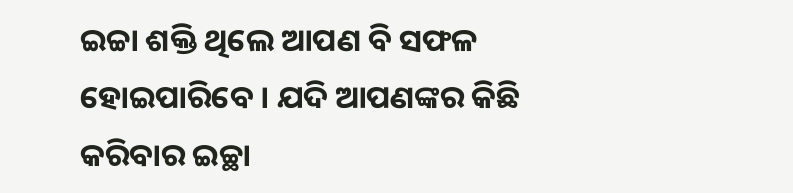ଇଚ୍ଚା ଶକ୍ତି ଥିଲେ ଆପଣ ବି ସଫଳ ହୋଇପାରିବେ । ଯଦି ଆପଣଙ୍କର କିଛି କରିବାର ଇଚ୍ଛା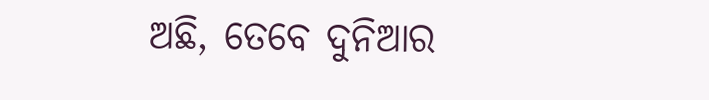ଅଛି, ତେବେ ଦୁନିଆର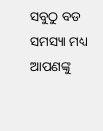ସବୁଠୁ ବଡ ସମସ୍ୟା ମଧ୍ୟ ଆପଣଙ୍କୁ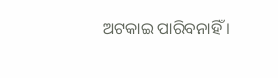ଅଟକାଇ ପାରିବନାହିଁ ।